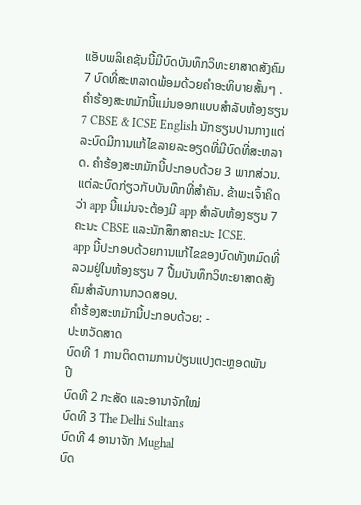ແອັບພລິເຄຊັນນີ້ມີບົດບັນທຶກວິທະຍາສາດສັງຄົມ 7 ບົດທີ່ສະຫລາດພ້ອມດ້ວຍຄໍາອະທິບາຍສັ້ນໆ .ຄໍາຮ້ອງສະຫມັກນີ້ແມ່ນອອກແບບສໍາລັບຫ້ອງຮຽນ 7 CBSE & ICSE English ນັກຮຽນປານກາງແຕ່ລະບົດມີການແກ້ໄຂລາຍລະອຽດທີ່ມີບົດທີ່ສະຫລາດ. ຄໍາຮ້ອງສະຫມັກນີ້ປະກອບດ້ວຍ 3 ພາກສ່ວນ. ແຕ່ລະບົດກ່ຽວກັບບັນທຶກທີ່ສໍາຄັນ. ຂ້າພະເຈົ້າຄິດວ່າ app ນີ້ແມ່ນຈະຕ້ອງມີ app ສໍາລັບຫ້ອງຮຽນ 7 ຄະນະ CBSE ແລະນັກສຶກສາຄະນະ ICSE.
app ນີ້ປະກອບດ້ວຍການແກ້ໄຂຂອງບົດທັງຫມົດທີ່ລວມຢູ່ໃນຫ້ອງຮຽນ 7 ປື້ມບັນທຶກວິທະຍາສາດສັງຄົມສໍາລັບການກວດສອບ.
ຄໍາຮ້ອງສະຫມັກນີ້ປະກອບດ້ວຍ: -
ປະຫວັດສາດ
ບົດທີ 1 ການຕິດຕາມການປ່ຽນແປງຕະຫຼອດພັນປີ
ບົດທີ 2 ກະສັດ ແລະອານາຈັກໃໝ່
ບົດທີ 3 The Delhi Sultans
ບົດທີ 4 ອານາຈັກ Mughal
ບົດ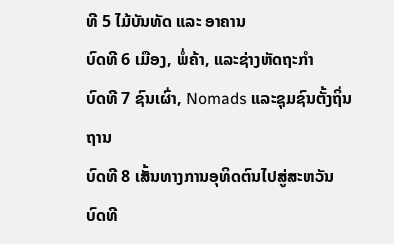ທີ 5 ໄມ້ບັນທັດ ແລະ ອາຄານ
ບົດທີ 6 ເມືອງ, ພໍ່ຄ້າ, ແລະຊ່າງຫັດຖະກໍາ
ບົດທີ 7 ຊົນເຜົ່າ, Nomads ແລະຊຸມຊົນຕັ້ງຖິ່ນຖານ
ບົດທີ 8 ເສັ້ນທາງການອຸທິດຕົນໄປສູ່ສະຫວັນ
ບົດທີ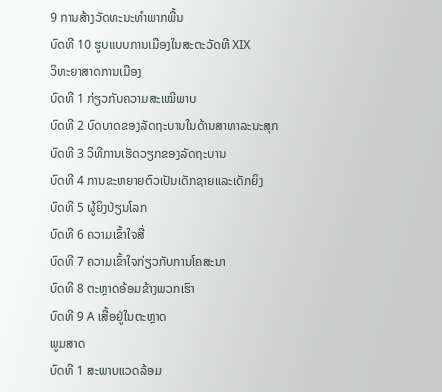9 ການສ້າງວັດທະນະທໍາພາກພື້ນ
ບົດທີ 10 ຮູບແບບການເມືອງໃນສະຕະວັດທີ XIX
ວິທະຍາສາດການເມືອງ
ບົດທີ 1 ກ່ຽວກັບຄວາມສະເໝີພາບ
ບົດທີ 2 ບົດບາດຂອງລັດຖະບານໃນດ້ານສາທາລະນະສຸກ
ບົດທີ 3 ວິທີການເຮັດວຽກຂອງລັດຖະບານ
ບົດທີ 4 ການຂະຫຍາຍຕົວເປັນເດັກຊາຍແລະເດັກຍິງ
ບົດທີ 5 ຜູ້ຍິງປ່ຽນໂລກ
ບົດທີ 6 ຄວາມເຂົ້າໃຈສື່
ບົດທີ 7 ຄວາມເຂົ້າໃຈກ່ຽວກັບການໂຄສະນາ
ບົດທີ 8 ຕະຫຼາດອ້ອມຂ້າງພວກເຮົາ
ບົດທີ 9 A ເສື້ອຢູ່ໃນຕະຫຼາດ
ພູມສາດ
ບົດທີ 1 ສະພາບແວດລ້ອມ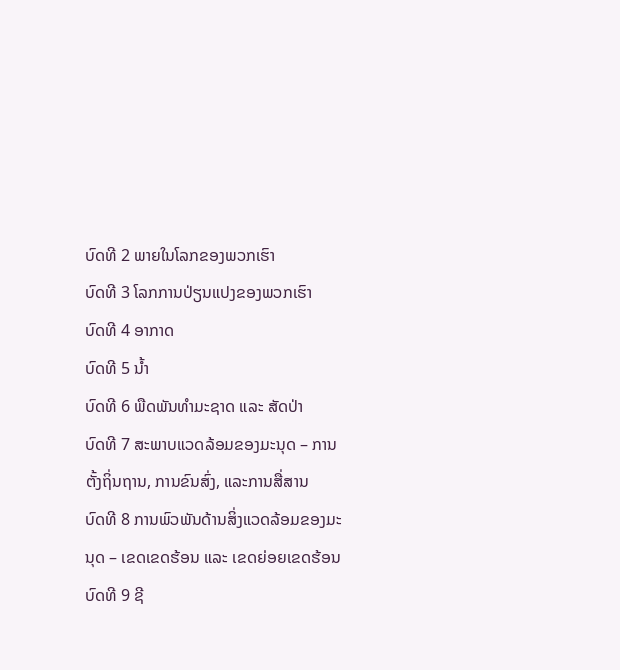ບົດທີ 2 ພາຍໃນໂລກຂອງພວກເຮົາ
ບົດທີ 3 ໂລກການປ່ຽນແປງຂອງພວກເຮົາ
ບົດທີ 4 ອາກາດ
ບົດທີ 5 ນໍ້າ
ບົດທີ 6 ພືດພັນທຳມະຊາດ ແລະ ສັດປ່າ
ບົດທີ 7 ສະພາບແວດລ້ອມຂອງມະນຸດ – ການຕັ້ງຖິ່ນຖານ, ການຂົນສົ່ງ, ແລະການສື່ສານ
ບົດທີ 8 ການພົວພັນດ້ານສິ່ງແວດລ້ອມຂອງມະນຸດ – ເຂດເຂດຮ້ອນ ແລະ ເຂດຍ່ອຍເຂດຮ້ອນ
ບົດທີ 9 ຊີ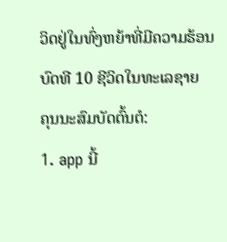ວິດຢູ່ໃນທົ່ງຫຍ້າທີ່ມີຄວາມຮ້ອນ
ບົດທີ 10 ຊີວິດໃນທະເລຊາຍ
ຄຸນນະສົມບັດຕົ້ນຕໍ:
1. app ນີ້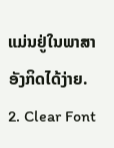ແມ່ນຢູ່ໃນພາສາອັງກິດໄດ້ງ່າຍ.
2. Clear Font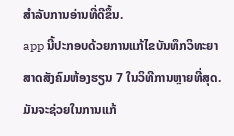ສໍາລັບການອ່ານທີ່ດີຂຶ້ນ.
app ນີ້ປະກອບດ້ວຍການແກ້ໄຂບັນທຶກວິທະຍາສາດສັງຄົມຫ້ອງຮຽນ 7 ໃນວິທີການຫຼາຍທີ່ສຸດ. ມັນຈະຊ່ວຍໃນການແກ້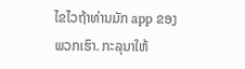ໄຂໄວຖ້າທ່ານມັກ app ຂອງພວກເຮົາ. ກະລຸນາໃຫ້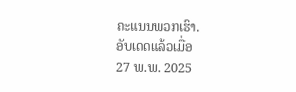ຄະແນນພວກເຮົາ.
ອັບເດດແລ້ວເມື່ອ
27 ພ.ພ. 2025